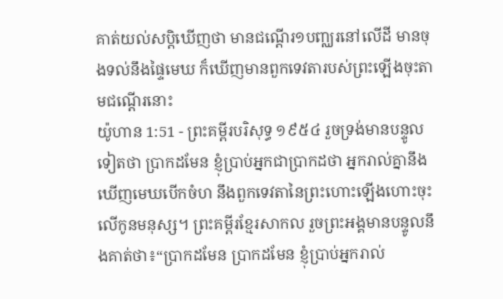គាត់យល់សប្តិឃើញថា មានជណ្តើរ១បញ្ឈរនៅលើដី មានចុងទល់នឹងផ្ទៃមេឃ ក៏ឃើញមានពួកទេវតារបស់ព្រះឡើងចុះតាមជណ្តើរនោះ
យ៉ូហាន 1:51 - ព្រះគម្ពីរបរិសុទ្ធ ១៩៥៤ រួចទ្រង់មានបន្ទូលទៀតថា ប្រាកដមែន ខ្ញុំប្រាប់អ្នកជាប្រាកដថា អ្នករាល់គ្នានឹងឃើញមេឃបើកចំហ នឹងពួកទេវតានៃព្រះហោះឡើងហោះចុះលើកូនមនុស្ស។ ព្រះគម្ពីរខ្មែរសាកល រួចព្រះអង្គមានបន្ទូលនឹងគាត់ថា៖“ប្រាកដមែន ប្រាកដមែន ខ្ញុំប្រាប់អ្នករាល់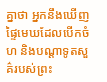គ្នាថា អ្នកនឹងឃើញផ្ទៃមេឃដែលបើកចំហ និងបណ្ដាទូតសួគ៌របស់ព្រះ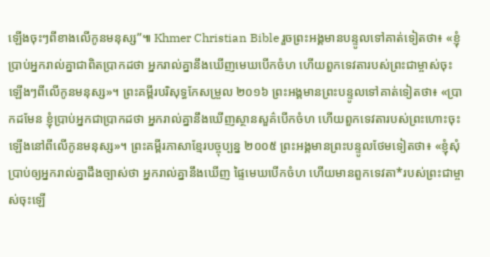ឡើងចុះៗពីខាងលើកូនមនុស្ស”៕ Khmer Christian Bible រួចព្រះអង្គមានបន្ទូលទៅគាត់ទៀតថា៖ «ខ្ញុំប្រាប់អ្នករាល់គ្នាជាពិតប្រាកដថា អ្នករាល់គ្នានឹងឃើញមេឃបើកចំហ ហើយពួកទេវតារបស់ព្រះជាម្ចាស់ចុះឡើងៗពីលើកូនមនុស្ស»។ ព្រះគម្ពីរបរិសុទ្ធកែសម្រួល ២០១៦ ព្រះអង្គមានព្រះបន្ទូលទៅគាត់ទៀតថា៖ «ប្រាកដមែន ខ្ញុំប្រាប់អ្នកជាប្រាកដថា អ្នករាល់គ្នានឹងឃើញស្ថានសួគ៌បើកចំហ ហើយពួកទេវតារបស់ព្រះហោះចុះឡើងនៅពីលើកូនមនុស្ស»។ ព្រះគម្ពីរភាសាខ្មែរបច្ចុប្បន្ន ២០០៥ ព្រះអង្គមានព្រះបន្ទូលថែមទៀតថា៖ «ខ្ញុំសុំប្រាប់ឲ្យអ្នករាល់គ្នាដឹងច្បាស់ថា អ្នករាល់គ្នានឹងឃើញ ផ្ទៃមេឃបើកចំហ ហើយមានពួកទេវតា*របស់ព្រះជាម្ចាស់ចុះឡើ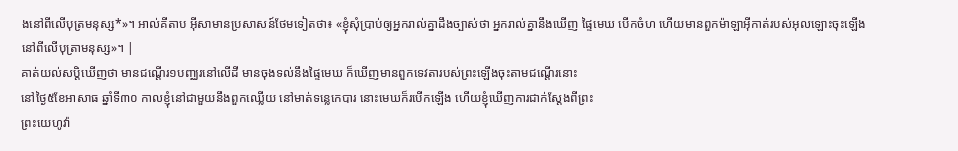ងនៅពីលើបុត្រមនុស្ស*»។ អាល់គីតាប អ៊ីសាមានប្រសាសន៍ថែមទៀតថា៖ «ខ្ញុំសុំប្រាប់ឲ្យអ្នករាល់គ្នាដឹងច្បាស់ថា អ្នករាល់គ្នានឹងឃើញ ផ្ទៃមេឃ បើកចំហ ហើយមានពួកម៉ាឡាអ៊ីកាត់របស់អុលឡោះចុះឡើងនៅពីលើបុត្រាមនុស្ស»។ |
គាត់យល់សប្តិឃើញថា មានជណ្តើរ១បញ្ឈរនៅលើដី មានចុងទល់នឹងផ្ទៃមេឃ ក៏ឃើញមានពួកទេវតារបស់ព្រះឡើងចុះតាមជណ្តើរនោះ
នៅថ្ងៃ៥ខែអាសាធ ឆ្នាំទី៣០ កាលខ្ញុំនៅជាមួយនឹងពួកឈ្លើយ នៅមាត់ទន្លេកេបារ នោះមេឃក៏របើកឡើង ហើយខ្ញុំឃើញការជាក់ស្តែងពីព្រះ
ព្រះយេហូវ៉ា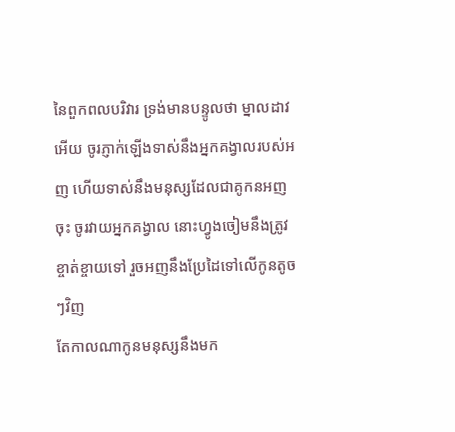នៃពួកពលបរិវារ ទ្រង់មានបន្ទូលថា ម្នាលដាវអើយ ចូរភ្ញាក់ឡើងទាស់នឹងអ្នកគង្វាលរបស់អញ ហើយទាស់នឹងមនុស្សដែលជាគូកនអញចុះ ចូរវាយអ្នកគង្វាល នោះហ្វូងចៀមនឹងត្រូវខ្ចាត់ខ្ចាយទៅ រួចអញនឹងប្រែដៃទៅលើកូនតូចៗវិញ
តែកាលណាកូនមនុស្សនឹងមក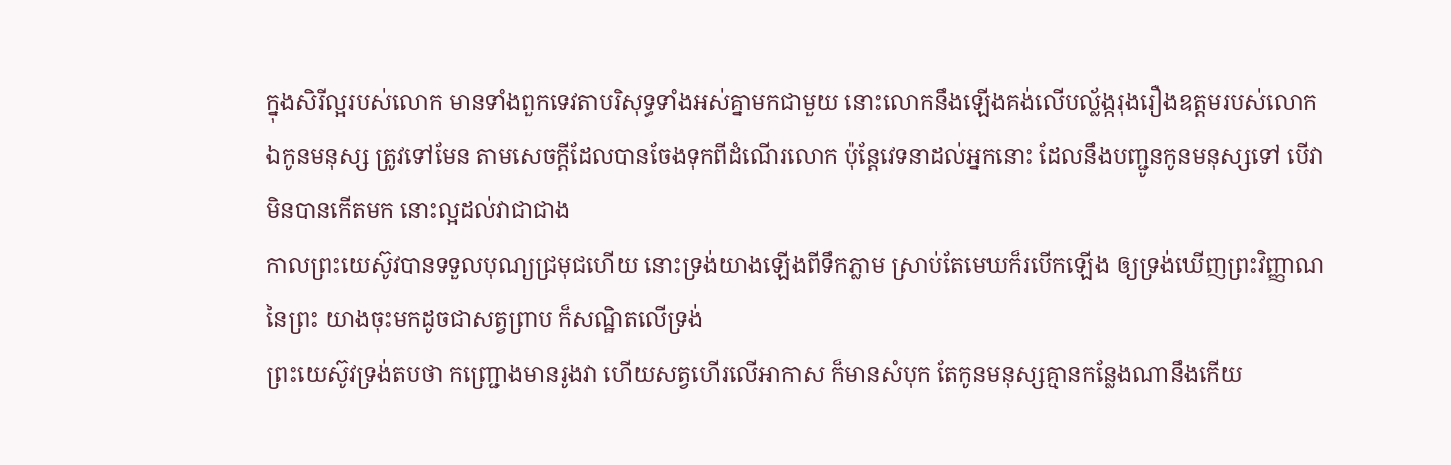ក្នុងសិរីល្អរបស់លោក មានទាំងពួកទេវតាបរិសុទ្ធទាំងអស់គ្នាមកជាមួយ នោះលោកនឹងឡើងគង់លើបល្ល័ង្ករុងរឿងឧត្តមរបស់លោក
ឯកូនមនុស្ស ត្រូវទៅមែន តាមសេចក្ដីដែលបានចែងទុកពីដំណើរលោក ប៉ុន្តែវេទនាដល់អ្នកនោះ ដែលនឹងបញ្ជូនកូនមនុស្សទៅ បើវាមិនបានកើតមក នោះល្អដល់វាជាជាង
កាលព្រះយេស៊ូវបានទទួលបុណ្យជ្រមុជហើយ នោះទ្រង់យាងឡើងពីទឹកភ្លាម ស្រាប់តែមេឃក៏របើកឡើង ឲ្យទ្រង់ឃើញព្រះវិញ្ញាណនៃព្រះ យាងចុះមកដូចជាសត្វព្រាប ក៏សណ្ឋិតលើទ្រង់
ព្រះយេស៊ូវទ្រង់តបថា កញ្ជ្រោងមានរូងវា ហើយសត្វហើរលើអាកាស ក៏មានសំបុក តែកូនមនុស្សគ្មានកន្លែងណានឹងកើយ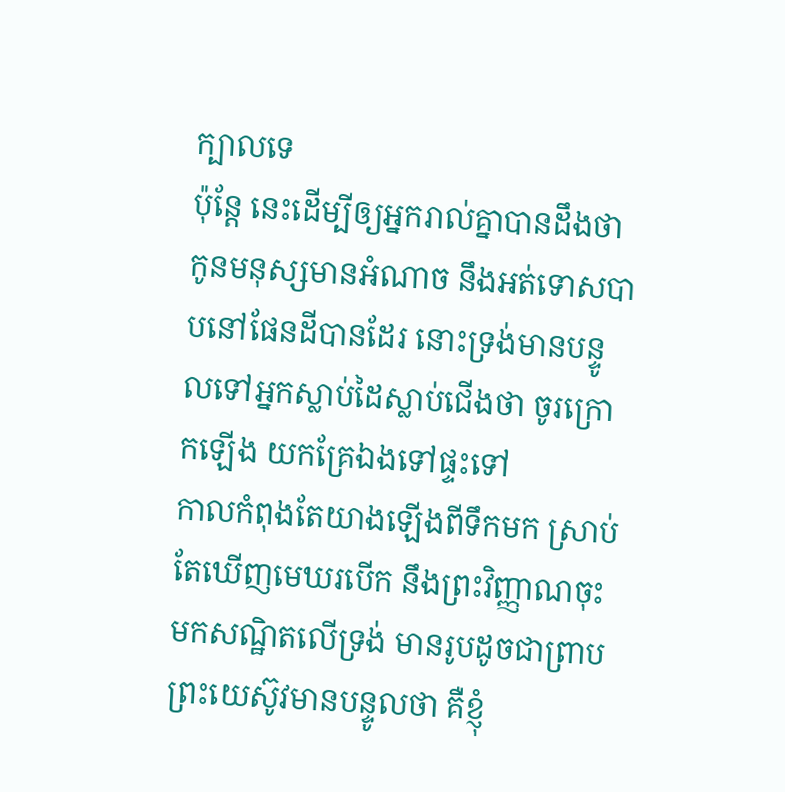ក្បាលទេ
ប៉ុន្តែ នេះដើម្បីឲ្យអ្នករាល់គ្នាបានដឹងថា កូនមនុស្សមានអំណាច នឹងអត់ទោសបាបនៅផែនដីបានដែរ នោះទ្រង់មានបន្ទូលទៅអ្នកស្លាប់ដៃស្លាប់ជើងថា ចូរក្រោកឡើង យកគ្រែឯងទៅផ្ទះទៅ
កាលកំពុងតែយាងឡើងពីទឹកមក ស្រាប់តែឃើញមេឃរបើក នឹងព្រះវិញ្ញាណចុះមកសណ្ឋិតលើទ្រង់ មានរូបដូចជាព្រាប
ព្រះយេស៊ូវមានបន្ទូលថា គឺខ្ញុំ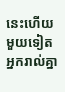នេះហើយ មួយទៀត អ្នករាល់គ្នា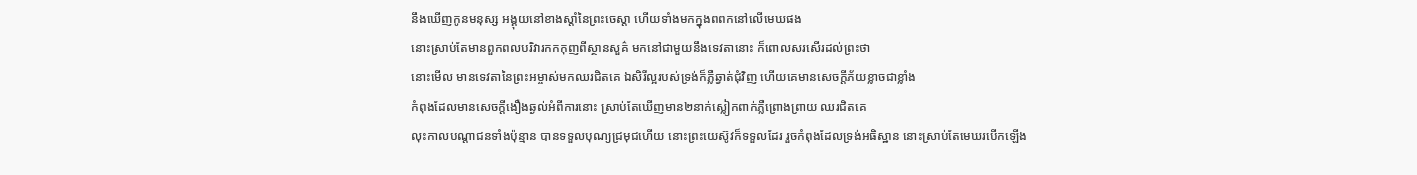នឹងឃើញកូនមនុស្ស អង្គុយនៅខាងស្តាំនៃព្រះចេស្តា ហើយទាំងមកក្នុងពពកនៅលើមេឃផង
នោះស្រាប់តែមានពួកពលបរិវារកកកុញពីស្ថានសួគ៌ មកនៅជាមួយនឹងទេវតានោះ ក៏ពោលសរសើរដល់ព្រះថា
នោះមើល មានទេវតានៃព្រះអម្ចាស់មកឈរជិតគេ ឯសិរីល្អរបស់ទ្រង់ក៏ភ្លឺឆ្វាត់ជុំវិញ ហើយគេមានសេចក្ដីភ័យខ្លាចជាខ្លាំង
កំពុងដែលមានសេចក្ដីងឿងឆ្ងល់អំពីការនោះ ស្រាប់តែឃើញមាន២នាក់ស្លៀកពាក់ភ្លឺព្រោងព្រាយ ឈរជិតគេ
លុះកាលបណ្តាជនទាំងប៉ុន្មាន បានទទួលបុណ្យជ្រមុជហើយ នោះព្រះយេស៊ូវក៏ទទួលដែរ រួចកំពុងដែលទ្រង់អធិស្ឋាន នោះស្រាប់តែមេឃរបើកឡើង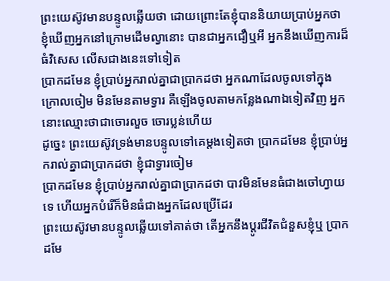ព្រះយេស៊ូវមានបន្ទូលឆ្លើយថា ដោយព្រោះតែខ្ញុំបាននិយាយប្រាប់អ្នកថា ខ្ញុំឃើញអ្នកនៅក្រោមដើមល្វានោះ បានជាអ្នកជឿឬអី អ្នកនឹងឃើញការដ៏ធំវិសេស លើសជាងនេះទៅទៀត
ប្រាកដមែន ខ្ញុំប្រាប់អ្នករាល់គ្នាជាប្រាកដថា អ្នកណាដែលចូលទៅក្នុងក្រោលចៀម មិនមែនតាមទ្វារ គឺឡើងចូលតាមកន្លែងណាឯទៀតវិញ អ្នកនោះឈ្មោះថាជាចោរលួច ចោរប្លន់ហើយ
ដូច្នេះ ព្រះយេស៊ូវទ្រង់មានបន្ទូលទៅគេម្តងទៀតថា ប្រាកដមែន ខ្ញុំប្រាប់អ្នករាល់គ្នាជាប្រាកដថា ខ្ញុំជាទ្វារចៀម
ប្រាកដមែន ខ្ញុំប្រាប់អ្នករាល់គ្នាជាប្រាកដថា បាវមិនមែនធំជាងចៅហ្វាយទេ ហើយអ្នកបំរើក៏មិនធំជាងអ្នកដែលប្រើដែរ
ព្រះយេស៊ូវមានបន្ទូលឆ្លើយទៅគាត់ថា តើអ្នកនឹងប្តូរជីវិតជំនួសខ្ញុំឬ ប្រាកដមែ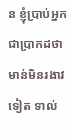ន ខ្ញុំប្រាប់អ្នកជាប្រាកដថា មាន់មិនរងាវទៀត ទាល់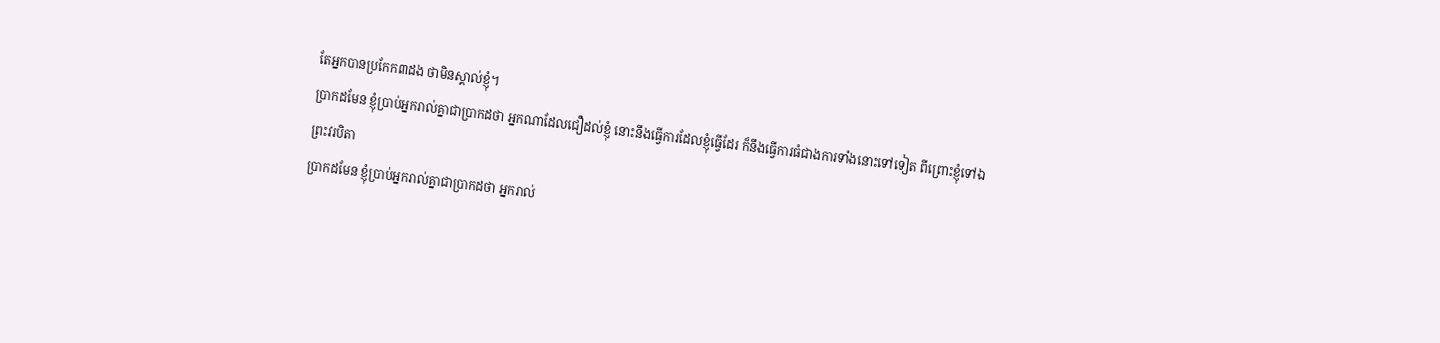តែអ្នកបានប្រកែក៣ដង ថាមិនស្គាល់ខ្ញុំ។
ប្រាកដមែន ខ្ញុំប្រាប់អ្នករាល់គ្នាជាប្រាកដថា អ្នកណាដែលជឿដល់ខ្ញុំ នោះនឹងធ្វើការដែលខ្ញុំធ្វើដែរ ក៏នឹងធ្វើការធំជាងការទាំងនោះទៅទៀត ពីព្រោះខ្ញុំទៅឯព្រះវរបិតា
ប្រាកដមែន ខ្ញុំប្រាប់អ្នករាល់គ្នាជាប្រាកដថា អ្នករាល់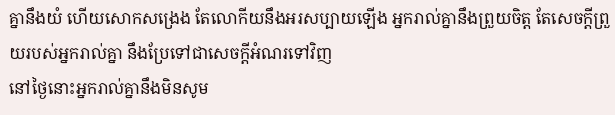គ្នានឹងយំ ហើយសោកសង្រេង តែលោកីយនឹងអរសប្បាយឡើង អ្នករាល់គ្នានឹងព្រួយចិត្ត តែសេចក្ដីព្រួយរបស់អ្នករាល់គ្នា នឹងប្រែទៅជាសេចក្ដីអំណរទៅវិញ
នៅថ្ងៃនោះអ្នករាល់គ្នានឹងមិនសូម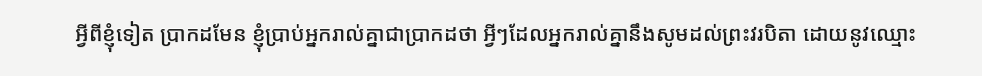អ្វីពីខ្ញុំទៀត ប្រាកដមែន ខ្ញុំប្រាប់អ្នករាល់គ្នាជាប្រាកដថា អ្វីៗដែលអ្នករាល់គ្នានឹងសូមដល់ព្រះវរបិតា ដោយនូវឈ្មោះ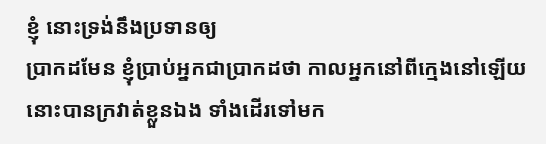ខ្ញុំ នោះទ្រង់នឹងប្រទានឲ្យ
ប្រាកដមែន ខ្ញុំប្រាប់អ្នកជាប្រាកដថា កាលអ្នកនៅពីក្មេងនៅឡើយ នោះបានក្រវាត់ខ្លួនឯង ទាំងដើរទៅមក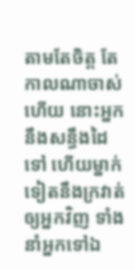តាមតែចិត្ត តែកាលណាចាស់ហើយ នោះអ្នកនឹងសន្ធឹងដៃទៅ ហើយម្នាក់ទៀតនឹងក្រវាត់ឲ្យអ្នកវិញ ទាំងនាំអ្នកទៅឯ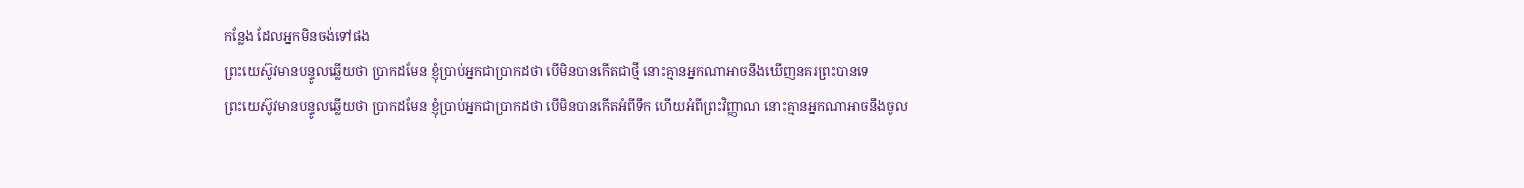កន្លែង ដែលអ្នកមិនចង់ទៅផង
ព្រះយេស៊ូវមានបន្ទូលឆ្លើយថា ប្រាកដមែន ខ្ញុំប្រាប់អ្នកជាប្រាកដថា បើមិនបានកើតជាថ្មី នោះគ្មានអ្នកណាអាចនឹងឃើញនគរព្រះបានទេ
ព្រះយេស៊ូវមានបន្ទូលឆ្លើយថា ប្រាកដមែន ខ្ញុំប្រាប់អ្នកជាប្រាកដថា បើមិនបានកើតអំពីទឹក ហើយអំពីព្រះវិញ្ញាណ នោះគ្មានអ្នកណាអាចនឹងចូល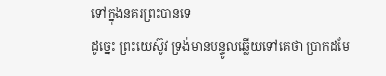ទៅក្នុងនគរព្រះបានទេ
ដូច្នេះ ព្រះយេស៊ូវ ទ្រង់មានបន្ទូលឆ្លើយទៅគេថា ប្រាកដមែ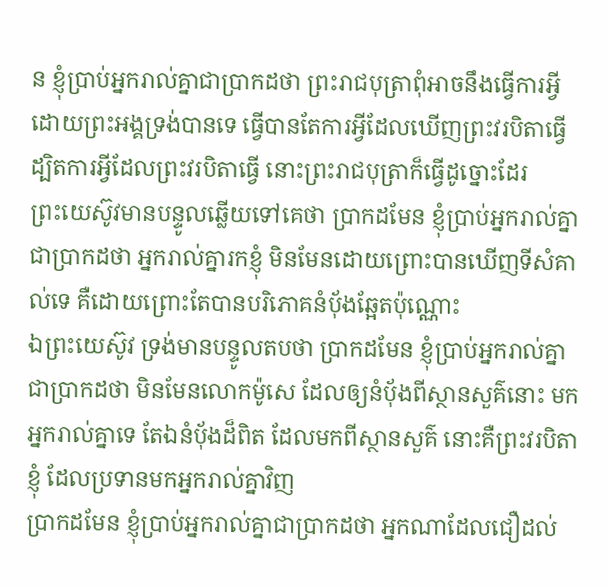ន ខ្ញុំប្រាប់អ្នករាល់គ្នាជាប្រាកដថា ព្រះរាជបុត្រាពុំអាចនឹងធ្វើការអ្វី ដោយព្រះអង្គទ្រង់បានទេ ធ្វើបានតែការអ្វីដែលឃើញព្រះវរបិតាធ្វើ ដ្បិតការអ្វីដែលព្រះវរបិតាធ្វើ នោះព្រះរាជបុត្រាក៏ធ្វើដូច្នោះដែរ
ព្រះយេស៊ូវមានបន្ទូលឆ្លើយទៅគេថា ប្រាកដមែន ខ្ញុំប្រាប់អ្នករាល់គ្នាជាប្រាកដថា អ្នករាល់គ្នារកខ្ញុំ មិនមែនដោយព្រោះបានឃើញទីសំគាល់ទេ គឺដោយព្រោះតែបានបរិភោគនំបុ័ងឆ្អែតប៉ុណ្ណោះ
ឯព្រះយេស៊ូវ ទ្រង់មានបន្ទូលតបថា ប្រាកដមែន ខ្ញុំប្រាប់អ្នករាល់គ្នាជាប្រាកដថា មិនមែនលោកម៉ូសេ ដែលឲ្យនំបុ័ងពីស្ថានសួគ៌នោះ មកអ្នករាល់គ្នាទេ តែឯនំបុ័ងដ៏ពិត ដែលមកពីស្ថានសួគ៌ នោះគឺព្រះវរបិតាខ្ញុំ ដែលប្រទានមកអ្នករាល់គ្នាវិញ
ប្រាកដមែន ខ្ញុំប្រាប់អ្នករាល់គ្នាជាប្រាកដថា អ្នកណាដែលជឿដល់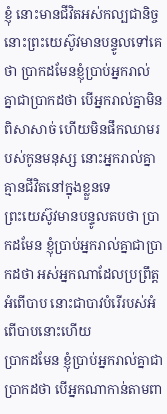ខ្ញុំ នោះមានជីវិតអស់កល្បជានិច្ច
នោះព្រះយេស៊ូវមានបន្ទូលទៅគេថា ប្រាកដមែនខ្ញុំប្រាប់អ្នករាល់គ្នាជាប្រាកដថា បើអ្នករាល់គ្នាមិនពិសាសាច់ ហើយមិនផឹកឈាមរបស់កូនមនុស្ស នោះអ្នករាល់គ្នាគ្មានជីវិតនៅក្នុងខ្លួនទេ
ព្រះយេស៊ូវមានបន្ទូលតបថា ប្រាកដមែន ខ្ញុំប្រាប់អ្នករាល់គ្នាជាប្រាកដថា អស់អ្នកណាដែលប្រព្រឹត្តអំពើបាប នោះជាបាវបំរើរបស់អំពើបាបនោះហើយ
ប្រាកដមែន ខ្ញុំប្រាប់អ្នករាល់គ្នាជាប្រាកដថា បើអ្នកណាកាន់តាមពា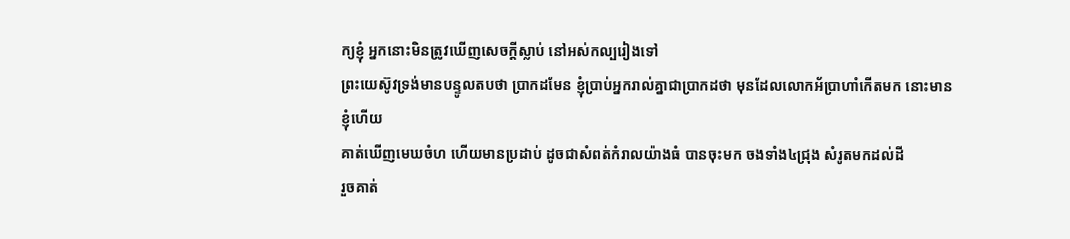ក្យខ្ញុំ អ្នកនោះមិនត្រូវឃើញសេចក្ដីស្លាប់ នៅអស់កល្បរៀងទៅ
ព្រះយេស៊ូវទ្រង់មានបន្ទូលតបថា ប្រាកដមែន ខ្ញុំប្រាប់អ្នករាល់គ្នាជាប្រាកដថា មុនដែលលោកអ័ប្រាហាំកើតមក នោះមានខ្ញុំហើយ
គាត់ឃើញមេឃចំហ ហើយមានប្រដាប់ ដូចជាសំពត់កំរាលយ៉ាងធំ បានចុះមក ចងទាំង៤ជ្រុង សំរូតមកដល់ដី
រួចគាត់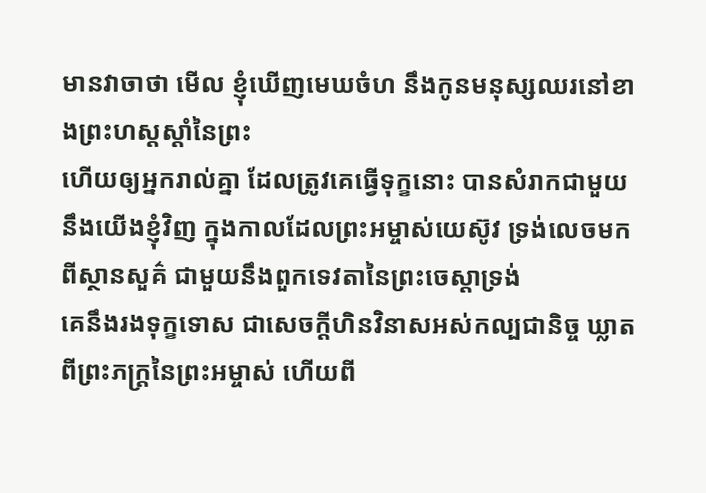មានវាចាថា មើល ខ្ញុំឃើញមេឃចំហ នឹងកូនមនុស្សឈរនៅខាងព្រះហស្តស្តាំនៃព្រះ
ហើយឲ្យអ្នករាល់គ្នា ដែលត្រូវគេធ្វើទុក្ខនោះ បានសំរាកជាមួយនឹងយើងខ្ញុំវិញ ក្នុងកាលដែលព្រះអម្ចាស់យេស៊ូវ ទ្រង់លេចមកពីស្ថានសួគ៌ ជាមួយនឹងពួកទេវតានៃព្រះចេស្តាទ្រង់
គេនឹងរងទុក្ខទោស ជាសេចក្ដីហិនវិនាសអស់កល្បជានិច្ច ឃ្លាតពីព្រះភក្ត្រនៃព្រះអម្ចាស់ ហើយពី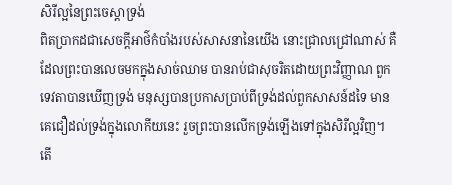សិរីល្អនៃព្រះចេស្តាទ្រង់
ពិតប្រាកដជាសេចក្ដីអាថ៌កំបាំងរបស់សាសនានៃយើង នោះជ្រាលជ្រៅណាស់ គឺដែលព្រះបានលេចមកក្នុងសាច់ឈាម បានរាប់ជាសុចរិតដោយព្រះវិញ្ញាណ ពួកទេវតាបានឃើញទ្រង់ មនុស្សបានប្រកាសប្រាប់ពីទ្រង់ដល់ពួកសាសន៍ដទៃ មានគេជឿដល់ទ្រង់ក្នុងលោកីយនេះ រួចព្រះបានលើកទ្រង់ឡើងទៅក្នុងសិរីល្អវិញ។
តើ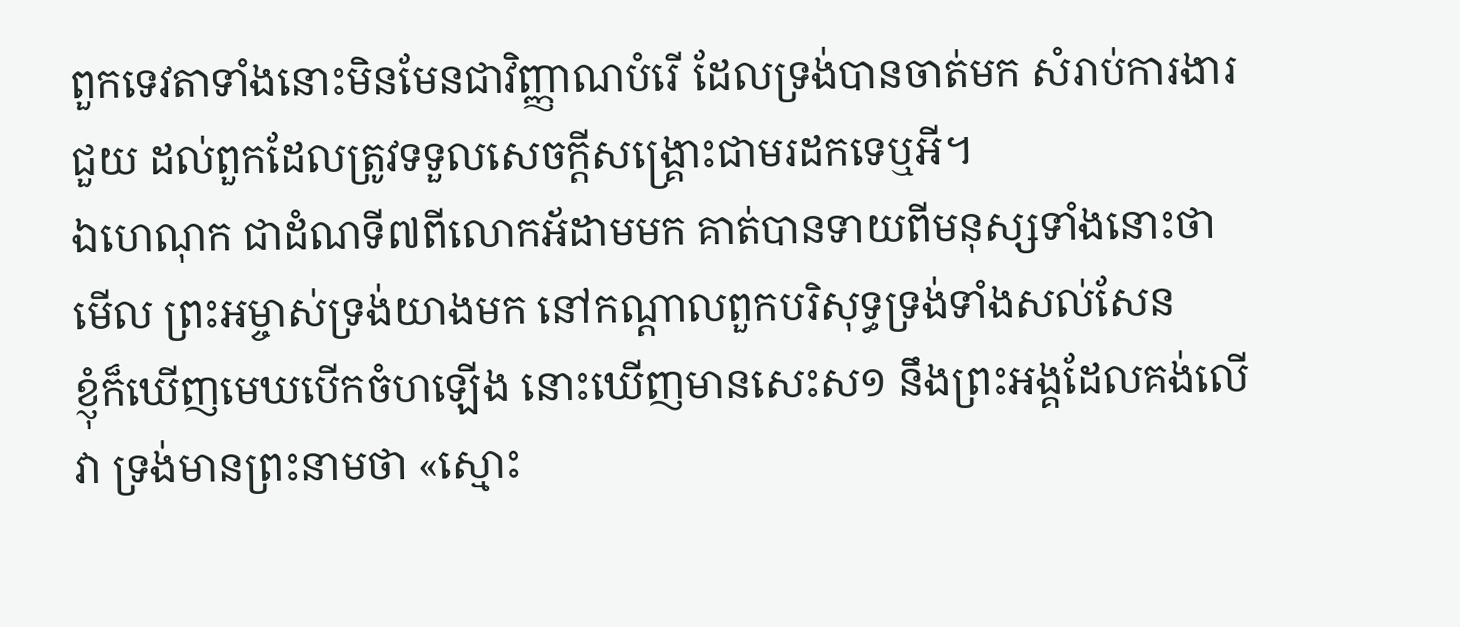ពួកទេវតាទាំងនោះមិនមែនជាវិញ្ញាណបំរើ ដែលទ្រង់បានចាត់មក សំរាប់ការងារជួយ ដល់ពួកដែលត្រូវទទួលសេចក្ដីសង្គ្រោះជាមរដកទេឬអី។
ឯហេណុក ជាដំណទី៧ពីលោកអ័ដាមមក គាត់បានទាយពីមនុស្សទាំងនោះថា មើល ព្រះអម្ចាស់ទ្រង់យាងមក នៅកណ្តាលពួកបរិសុទ្ធទ្រង់ទាំងសល់សែន
ខ្ញុំក៏ឃើញមេឃបើកចំហឡើង នោះឃើញមានសេះស១ នឹងព្រះអង្គដែលគង់លើវា ទ្រង់មានព្រះនាមថា «ស្មោះ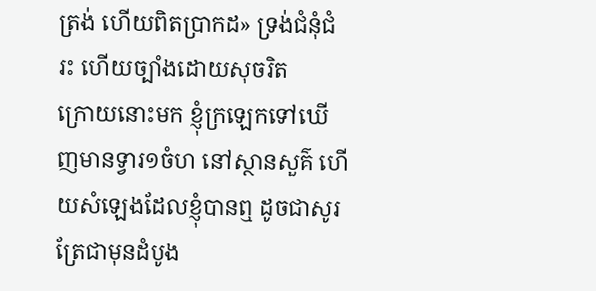ត្រង់ ហើយពិតប្រាកដ» ទ្រង់ជំនុំជំរះ ហើយច្បាំងដោយសុចរិត
ក្រោយនោះមក ខ្ញុំក្រឡេកទៅឃើញមានទ្វារ១ចំហ នៅស្ថានសួគ៌ ហើយសំឡេងដែលខ្ញុំបានឮ ដូចជាសូរត្រែជាមុនដំបូង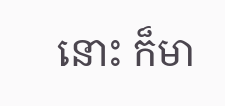នោះ ក៏មា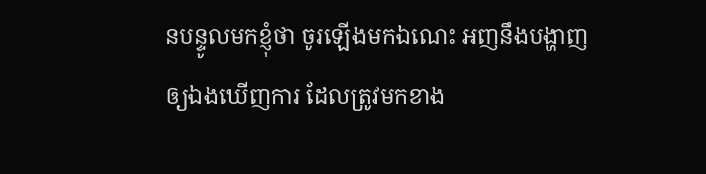នបន្ទូលមកខ្ញុំថា ចូរឡើងមកឯណេះ អញនឹងបង្ហាញឲ្យឯងឃើញការ ដែលត្រូវមកខាង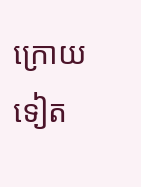ក្រោយទៀត